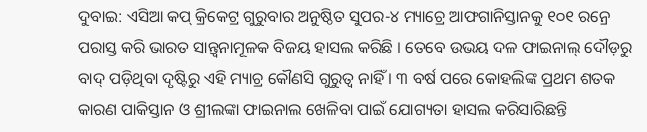ଦୁବାଇ: ଏସିଆ କପ୍ କ୍ରିକେଟ୍ର ଗୁରୁବାର ଅନୁଷ୍ଠିତ ସୁପର-୪ ମ୍ୟାଚ୍ରେ ଆଫଗାନିସ୍ତାନକୁ ୧୦୧ ରନ୍ରେ ପରାସ୍ତ କରି ଭାରତ ସାନ୍ତ୍ୱନାମୂଳକ ବିଜୟ ହାସଲ କରିଛି । ତେବେ ଉଭୟ ଦଳ ଫାଇନାଲ୍ ଦୌଡ଼ରୁ ବାଦ୍ ପଡ଼ିଥିବା ଦୃଷ୍ଟିରୁ ଏହି ମ୍ୟାଚ୍ର କୌଣସି ଗୁରୁତ୍ୱ ନାହିଁ । ୩ ବର୍ଷ ପରେ କୋହଲିଙ୍କ ପ୍ରଥମ ଶତକ କାରଣ ପାକିସ୍ତାନ ଓ ଶ୍ରୀଲଙ୍କା ଫାଇନାଲ ଖେଳିବା ପାଇଁ ଯୋଗ୍ୟତା ହାସଲ କରିସାରିଛନ୍ତି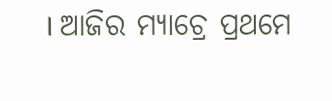। ଆଜିର ମ୍ୟାଚ୍ରେ ପ୍ରଥମେ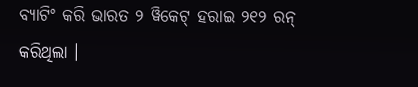ବ୍ୟାଟିଂ କରି ଭାରତ ୨ ୱିକେଟ୍ ହରାଇ ୨୧୨ ରନ୍ କରିଥିଲା ।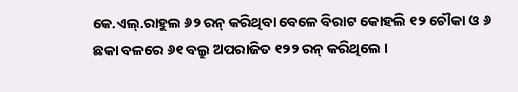କେ.ଏଲ୍.ରାହୁଲ ୬୨ ରନ୍ କରିଥିବା ବେଳେ ବିରାଟ କୋହଲି ୧୨ ଚୌକା ଓ ୬ ଛକା ବଳରେ ୬୧ ବଲ୍ରୁ ଅପରାଜିତ ୧୨୨ ରନ୍ କରିଥିଲେ ।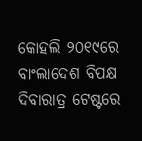କୋହଲି ୨୦୧୯ରେ ବାଂଲାଦେଶ ବିପକ୍ଷ ଦିବାରାତ୍ର ଟେଷ୍ଟରେ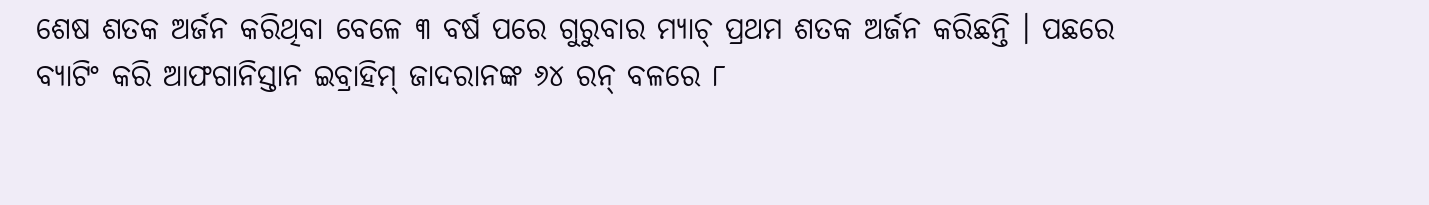ଶେଷ ଶତକ ଅର୍ଜନ କରିଥିବା ବେଳେ ୩ ବର୍ଷ ପରେ ଗୁରୁବାର ମ୍ୟାଚ୍ ପ୍ରଥମ ଶତକ ଅର୍ଜନ କରିଛନ୍ତି । ପଛରେ ବ୍ୟାଟିଂ କରି ଆଫଗାନିସ୍ତାନ ଇବ୍ରାହିମ୍ ଜାଦରାନଙ୍କ ୬୪ ରନ୍ ବଳରେ ୮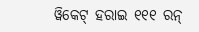ୱିକେଟ୍ ହରାଇ ୧୧୧ ରନ୍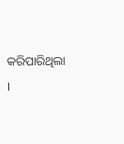କରିପାରିଥିଲା ।